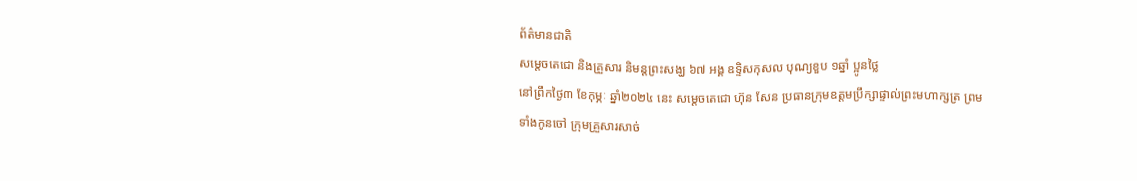ព័ត៌មានជាតិ
សម្តេចតេជោ និងគ្រួសារ និមន្តព្រះសង្ឃ ៦៧ អង្គ ឧទ្ទិសកុសល បុណ្យខួប ១ឆ្នាំ ប្អូនថ្លៃ
នៅព្រឹកថ្ងៃ៣ ខែកុម្ភៈ ឆ្នាំ២០២៤ នេះ សម្តេចតេជោ ហ៊ុន សែន ប្រធានក្រុមឧត្តមប្រឹក្សាផ្ទាល់ព្រះមហាក្សត្រ ព្រមទាំងកូនចៅ ក្រុមគ្រួសារសាច់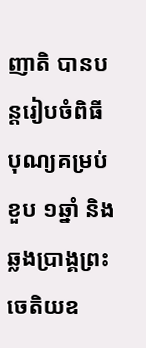ញាតិ បានបន្តរៀបចំពិធីបុណ្យគម្រប់ខួប ១ឆ្នាំ និងឆ្លងប្រាង្គព្រះចេតិយឧ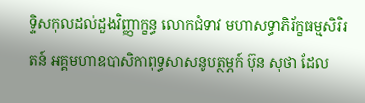ទ្ទិសកុលដល់ដួងវិញ្ញាក្ខន្ធ លោកជំទាវ មហាសទ្ធាភិរ័ក្ខធម្មសិរិរតន៍ អគ្គមហាឧបាសិកាពុទ្ធសាសនូបត្ថម្ភក៍ ប៊ុន សុថា ដែល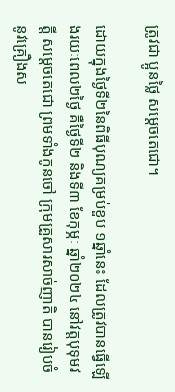ត្រូវជា ប្អូនថ្លៃ សម្តេចតេជោ។

ដោយក្នុងថ្ងៃទី២នៃពិធីបុណ្យគម្រប់ខួប ១ឆ្នាំនេះ ដែលត្រូវបានធ្វើឡើងរយៈពេល២ថ្ងៃ គឺថ្ងៃទី២ និងទី៣ ខែកុម្ភៈ ឆ្នាំ២០២៤ នៅវត្ដបុទុមវត្ដី សម្តេចតេជោ ព្រមទាំងកូនចៅ ក្រុមគ្រួសារសាច់ញាតិ បានរៀបចំនូវគ្រឿងស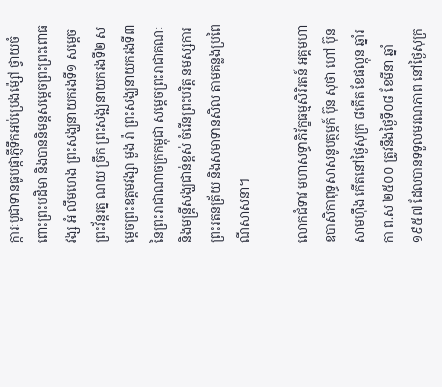ក្ការៈបូជាទានធូបផ្កាភ្ញីទឹកអប់ប្រេងម៉្សៅ ថ្វាយចំពោះព្រះបដិមា និងបាននិមន្តសម្តេចព្រះព្រះពោធវង្ស អំ លឹមហេង ព្រះសង្ឃនាយករងទី១ សម្តេចព្រះវ័ន្តរត្ន ណយ ច្រឹក ព្រះសង្ឍនាយករងទី២ សម្តេចព្រះឧត្តមវង្សា មួង រ៉ា ព្រះសង្ឃនាយករងទី៣ នៃព្រះរាជាណាចក្រកម្ពុជា សម្តេចព្រះរាជាគណៈ និងមន្រ្តីសង្ឃជាន់ខ្ពស់ ចំរើនព្រះបរិត្ត នមស្សការព្រះរតនត្រ័យ និងសមាទានសិល តាមគន្លងប្រពៃណីសាសនា។

លោកជំទាវ មហាសទ្ធាភិរ័ក្ខធម្មសិរិរតន៍ អគ្គមហាឧបាសិកាពុទ្ធសាសនូបត្ថម្ភក៍ ប៊ុន សុថា ហៅ ប៊ុន សាមហ៊ឹង កើតនៅថ្ងៃសុក្រ ៨កើត ខែផល្កុន ឆ្នាំរកា ព.ស ២៥០០ ត្រូវនឹងថ្ងៃទី០៨ ខែមីនា ឆ្នាំ១៩៥៧ ដែលបានទទួលមរណភាព នៅថ្ងៃសុក្រ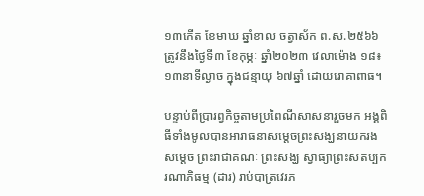១៣កើត ខែមាឃ ឆ្នាំខាល ចត្វាស័ក ព.ស.២៥៦៦ ត្រូវនឹងថ្ងៃទី៣ ខែកុម្ភៈ ឆ្នាំ២០២៣ វេលាម៉ោង ១៨៖១៣នាទីល្ងាច ក្នុងជន្មាយុ ៦៧ឆ្នាំ ដោយរោគាពាធ។

បន្ទាប់ពីប្រារព្វកិច្ចតាមប្រពៃណីសាសនារួចមក អង្គពិធីទាំងមូលបានអារាធនាសម្តេចព្រះសង្ឃនាយករង សម្តេច ព្រះរាជាគណៈ ព្រះសង្ឃ ស្វាធ្យាព្រះសតប្បករណាភិធម្ម (ដារ) រាប់បាត្រវេរភ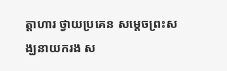ត្តាហារ ថ្វាយប្រគេន សម្តេចព្រះសង្ឃនាយករង ស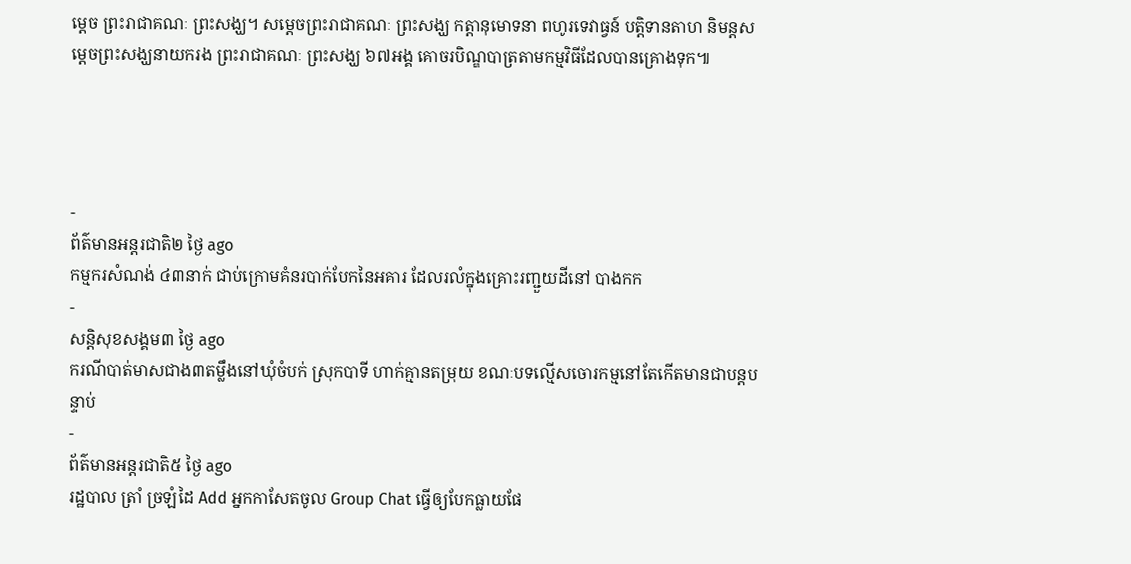ម្តេច ព្រះរាជាគណៈ ព្រះសង្ឃ។ សម្តេចព្រះរាជាគណៈ ព្រះសង្ឃ កត្តានុមោទនា ពហូរទេវាធ្វន៍ បត្តិទានតាហ និមន្តសម្តេចព្រះសង្ឃនាយករង ព្រះរាជាគណៈ ព្រះសង្ឃ ៦៧អង្គ គោចរបិណ្ឌបាត្រតាមកម្មវិធីដែលបានគ្រោងទុក៕




-
ព័ត៌មានអន្ដរជាតិ២ ថ្ងៃ ago
កម្មករសំណង់ ៤៣នាក់ ជាប់ក្រោមគំនរបាក់បែកនៃអគារ ដែលរលំក្នុងគ្រោះរញ្ជួយដីនៅ បាងកក
-
សន្តិសុខសង្គម៣ ថ្ងៃ ago
ករណីបាត់មាសជាង៣តម្លឹងនៅឃុំចំបក់ ស្រុកបាទី ហាក់គ្មានតម្រុយ ខណៈបទល្មើសចោរកម្មនៅតែកើតមានជាបន្តបន្ទាប់
-
ព័ត៌មានអន្ដរជាតិ៥ ថ្ងៃ ago
រដ្ឋបាល ត្រាំ ច្រឡំដៃ Add អ្នកកាសែតចូល Group Chat ធ្វើឲ្យបែកធ្លាយផែ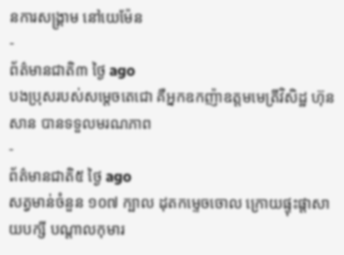នការសង្គ្រាម នៅយេម៉ែន
-
ព័ត៌មានជាតិ៣ ថ្ងៃ ago
បងប្រុសរបស់សម្ដេចតេជោ គឺអ្នកឧកញ៉ាឧត្តមមេត្រីវិសិដ្ឋ ហ៊ុន សាន បានទទួលមរណភាព
-
ព័ត៌មានជាតិ៥ ថ្ងៃ ago
សត្វមាន់ចំនួន ១០៧ ក្បាល ដុតកម្ទេចចោល ក្រោយផ្ទុះផ្ដាសាយបក្សី បណ្តាលកុមារ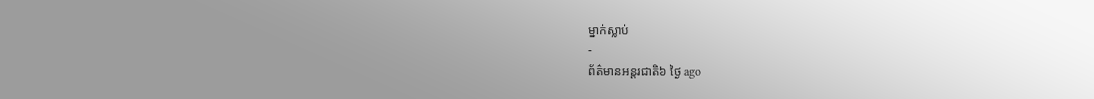ម្នាក់ស្លាប់
-
ព័ត៌មានអន្ដរជាតិ៦ ថ្ងៃ ago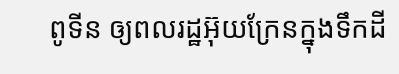ពូទីន ឲ្យពលរដ្ឋអ៊ុយក្រែនក្នុងទឹកដី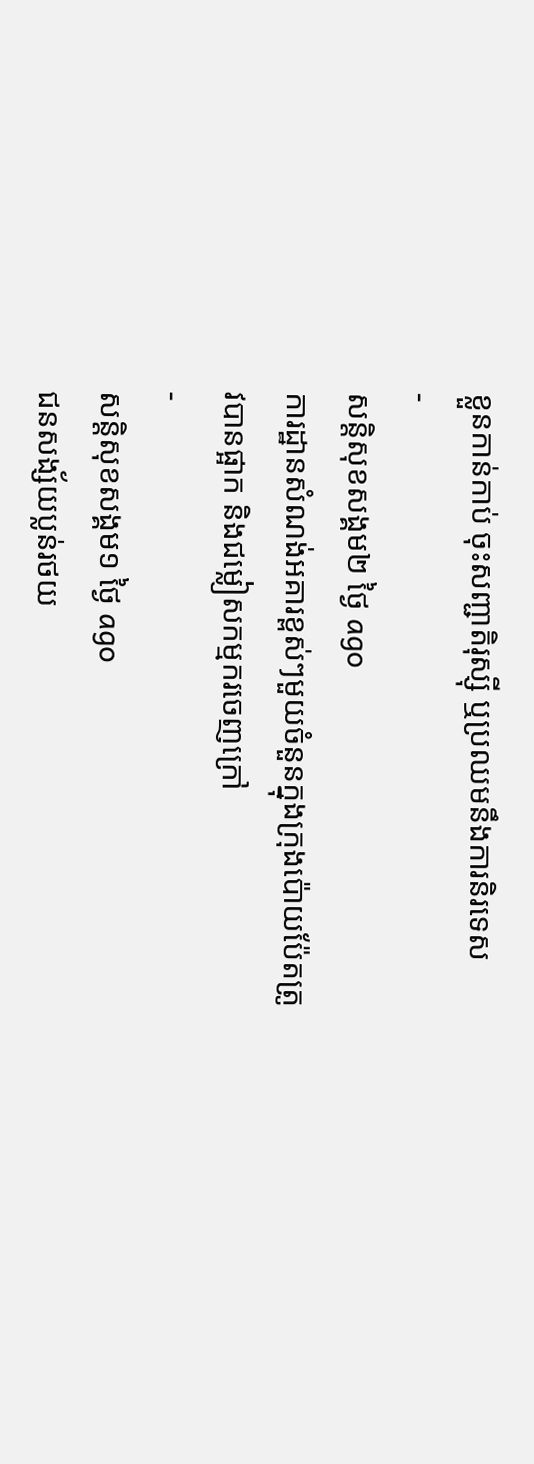ខ្លួនកាន់កាប់ ចុះសញ្ជាតិរុស្ស៊ី ឬប្រឈមនឹងការនិរទេស
-
សន្តិសុខសង្គម២ ថ្ងៃ ago
ការដ្ឋានសំណង់អគារខ្ពស់ៗមួយចំនួនក្នុងក្រុងប៉ោយប៉ែតត្រូវបានផ្អាក និងជម្លៀសកម្មករចេញក្រៅ
-
សន្តិសុខសង្គម១ ថ្ងៃ ago
ជនសង្ស័យប្លន់រថយ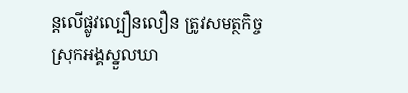ន្តលើផ្លូវល្បឿនលឿន ត្រូវសមត្ថកិច្ចស្រុកអង្គស្នួលឃា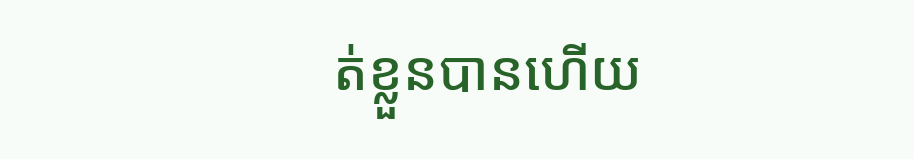ត់ខ្លួនបានហើយ